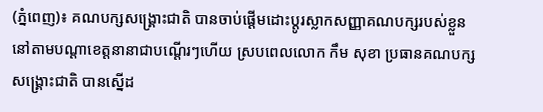(ភ្នំពេញ)៖ គណបក្សសង្រ្គោះជាតិ បានចាប់ផ្តើមដោះប្តូរស្លាកសញ្ញាគណបក្សរបស់ខ្លួន នៅតាមបណ្តាខេត្តនានាជាបណ្តើរៗហើយ ស្របពេលលោក កឹម សុខា ប្រធានគណបក្សសង្រ្គោះជាតិ បានស្នើដ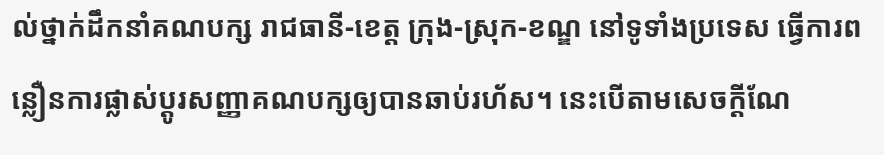ល់ថ្នាក់ដឹកនាំគណបក្ស រាជធានី-ខេត្ត ក្រុង-ស្រុក-ខណ្ឌ នៅទូទាំងប្រទេស ធ្វើការពន្លឿនការផ្លាស់ប្ដូរសញ្ញាគណបក្សឲ្យបានឆាប់រហ័ស។ នេះបើតាមសេចក្តីណែ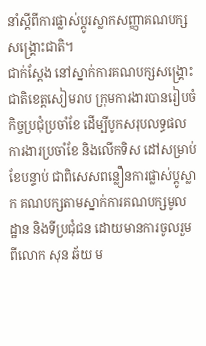នាំស្ដីពីការផ្លាស់ប្ដូរស្លាកសញ្ញាគណបក្សសង្រ្គោះជាតិ។
ជាក់ស្តែង នៅស្នាក់ការគណបក្សសង្គ្រោះជាតិខេត្តសៀមរាប ក្រុមការងារបានរៀបចំកិច្ចប្រជុំប្រចាំខែ ដើម្បីបូកសរុបលទ្ធផលការងារប្រចាំខែ និងលើកទិស ដៅសម្រាប់ខែបន្ទាប់ ជាពិសេសពន្លឿនការផ្លាស់ប្តូស្លាក គណបក្សតាមស្នាក់ការគណបក្សមូលដ្ឋាន និងទីប្រជុំជន ដោយមានការចូលរួមពីលោក សុន ឆ័យ ម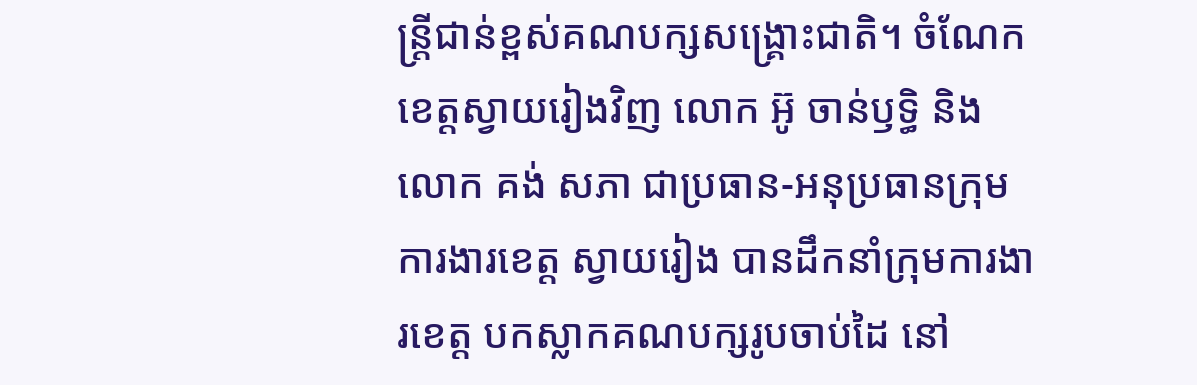ន្រ្តីជាន់ខ្ពស់គណបក្សសង្គ្រោះជាតិ។ ចំណែកខេត្តស្វាយរៀងវិញ លោក អ៊ូ ចាន់ឫទ្ធិ និងលោក គង់ សភា ជាប្រធាន-អនុប្រធានក្រុមការងារខេត្ត ស្វាយរៀង បានដឹកនាំក្រុមការងារខេត្ត បកស្លាកគណបក្សរូបចាប់ដៃ នៅ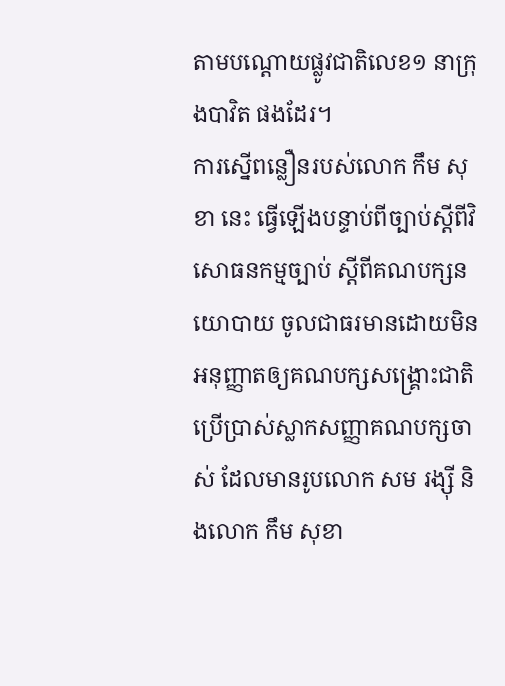តាមបណ្តោយផ្លូវជាតិលេខ១ នាក្រុងបាវិត ផងដែរ។
ការស្នើពន្លឿនរបស់លោក កឹម សុខា នេះ ធ្វើឡើងបន្ទាប់ពីច្បាប់ស្ដីពីវិសោធនកម្មច្បាប់ ស្ដីពីគណបក្សនយោបាយ ចូលជាធរមានដោយមិនអនុញ្ញាតឲ្យគណបក្សសង្រ្គោះជាតិប្រើប្រាស់ស្លាកសញ្ញាគណបក្សចាស់ ដែលមានរូបលោក សម រង្ស៊ី និងលោក កឹម សុខា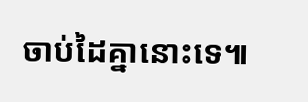ចាប់ដៃគ្នានោះទេ៕